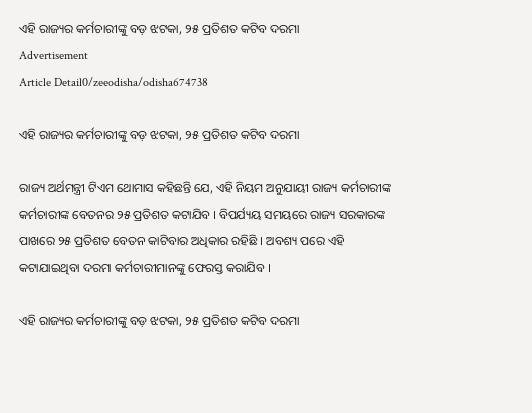ଏହି ରାଜ୍ୟର କର୍ମଚାରୀଙ୍କୁ ବଡ଼ ଝଟକା, ୨୫ ପ୍ରତିଶତ କଟିବ ଦରମା
Advertisement
Article Detail0/zeeodisha/odisha674738

ଏହି ରାଜ୍ୟର କର୍ମଚାରୀଙ୍କୁ ବଡ଼ ଝଟକା, ୨୫ ପ୍ରତିଶତ କଟିବ ଦରମା

ରାଜ୍ୟ ଅର୍ଥମନ୍ତ୍ରୀ ଟିଏମ ଥୋମାସ କହିଛନ୍ତି ଯେ, ଏହି ନିୟମ ଅନୁଯାୟୀ ରାଜ୍ୟ କର୍ମଚାରୀଙ୍କ କର୍ମଚାରୀଙ୍କ ବେତନର ୨୫ ପ୍ରତିଶତ କଟାଯିବ । ବିପର୍ଯ୍ୟୟ ସମୟରେ ରାଜ୍ୟ ସରକାରଙ୍କ ପାଖରେ ୨୫ ପ୍ରତିଶତ ବେତନ କାଟିବାର ଅଧିକାର ରହିଛି । ଅବଶ୍ୟ ପରେ ଏହି କଟାଯାଇଥିବା ଦରମା କର୍ମଚାରୀମାନଙ୍କୁ ଫେରସ୍ତ କରାଯିବ ।

ଏହି ରାଜ୍ୟର କର୍ମଚାରୀଙ୍କୁ ବଡ଼ ଝଟକା, ୨୫ ପ୍ରତିଶତ କଟିବ ଦରମା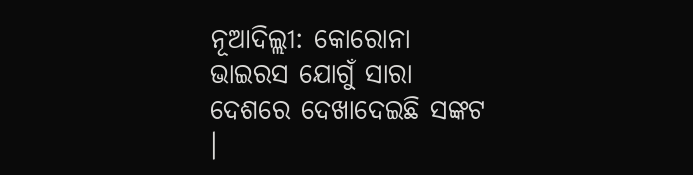ନୂଆଦିଲ୍ଲୀ: କୋରୋନା ଭାଇରସ ଯୋଗୁଁ ସାରା ଦେଶରେ ଦେଖାଦେଇଛି ସଙ୍କଟ ।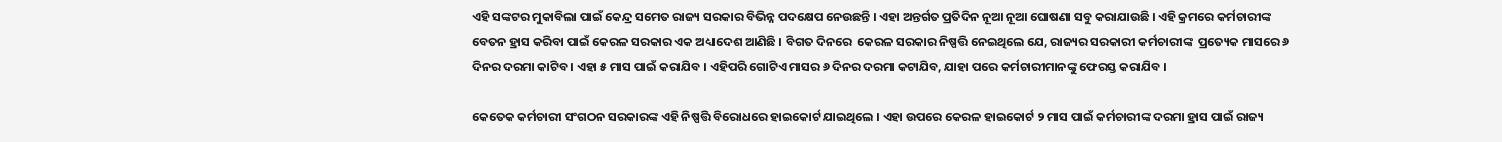ଏହି ସଙ୍କଟର ମୁକାବିଲା ପାଇଁ କେନ୍ଦ୍ର ସମେତ ରାଜ୍ୟ ସରକାର ବିଭିନ୍ନ ପଦକ୍ଷେପ ନେଉଛନ୍ତି । ଏହା ଅନ୍ତର୍ଗତ ପ୍ରତିଦିନ ନୂଆ ନୂଆ ଘୋଷଣା ସବୁ କରାଯାଉଛି । ଏହି କ୍ରମରେ କର୍ମଚାରୀଙ୍କ ବେତନ ହ୍ରାସ କରିବା ପାଇଁ କେରଳ ସରକାର ଏକ ଅଧ୍ୟାଦେଶ ଆଣିଛି । ବିଗତ ଦିନରେ  କେରଳ ସରକାର ନିଷ୍ପତ୍ତି ନେଇଥିଲେ ଯେ, ରାଜ୍ୟର ସରକାରୀ କର୍ମଚାରୀଙ୍କ  ପ୍ରତ୍ୟେକ ମାସରେ ୬ ଦିନର ଦରମା କାଟିବ । ଏହା ୫ ମାସ ପାଇଁ କରାଯିବ । ଏହିପରି ଗୋଟିଏ ମାସର ୬ ଦିନର ଦରମା କଟାଯିବ, ଯାହା ପରେ କର୍ମଚାରୀମାନଙ୍କୁ ଫେରସ୍ତ କରାଯିବ ।

କେତେକ କର୍ମଚାରୀ ସଂଗଠନ ସରକାରଙ୍କ ଏହି ନିଷ୍ପତ୍ତି ବିରୋଧରେ ହାଇକୋର୍ଟ ଯାଇଥିଲେ । ଏହା ଉପରେ କେରଳ ହାଇକୋର୍ଟ ୨ ମାସ ପାଇଁ କର୍ମଚାରୀଙ୍କ ଦରମା ହ୍ରାସ ପାଇଁ ରାଜ୍ୟ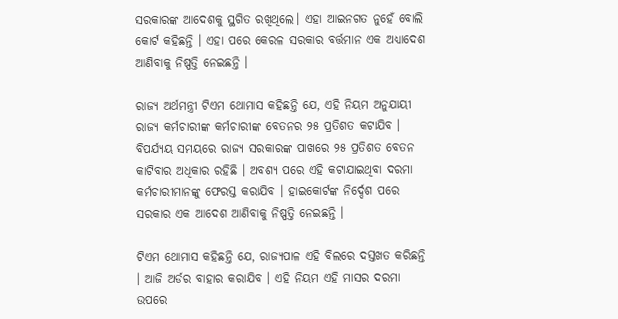ସରକାରଙ୍କ ଆଦେଶକୁ ସ୍ଥଗିତ ରଖିଥିଲେ। ଏହା ଆଇନଗତ ନୁହେଁ ବୋଲି କୋର୍ଟ କହିଛନ୍ତି । ଏହା ପରେ କେରଳ ସରକାର ବର୍ତ୍ତମାନ ଏକ ଅଧ୍ୟାଦେଶ ଆଣିବାକୁ ନିଷ୍ପତ୍ତି ନେଇଛନ୍ତି ।

ରାଜ୍ୟ ଅର୍ଥମନ୍ତ୍ରୀ ଟିଏମ ଥୋମାସ କହିଛନ୍ତି ଯେ, ଏହି ନିୟମ ଅନୁଯାୟୀ ରାଜ୍ୟ କର୍ମଚାରୀଙ୍କ କର୍ମଚାରୀଙ୍କ ବେତନର ୨୫ ପ୍ରତିଶତ କଟାଯିବ । ବିପର୍ଯ୍ୟୟ ସମୟରେ ରାଜ୍ୟ ସରକାରଙ୍କ ପାଖରେ ୨୫ ପ୍ରତିଶତ ବେତନ କାଟିବାର ଅଧିକାର ରହିଛି । ଅବଶ୍ୟ ପରେ ଏହି କଟାଯାଇଥିବା ଦରମା କର୍ମଚାରୀମାନଙ୍କୁ ଫେରସ୍ତ କରାଯିବ । ହାଇକୋର୍ଟଙ୍କ ନିର୍ଦ୍ଦେଶ ପରେ ସରକାର ଏକ ଆଦେଶ ଆଣିବାକୁ ନିଷ୍ପତ୍ତି ନେଇଛନ୍ତି ।

ଟିଏମ ଥୋମାସ କହିଛନ୍ତି ଯେ, ରାଜ୍ୟପାଳ ଏହି ବିଲରେ ଦସ୍ତଖତ କରିଛନ୍ତି । ଆଜି ଅର୍ଡର ବାହାର କରାଯିବ । ଏହି ନିୟମ ଏହି ମାସର ଦରମା ଉପରେ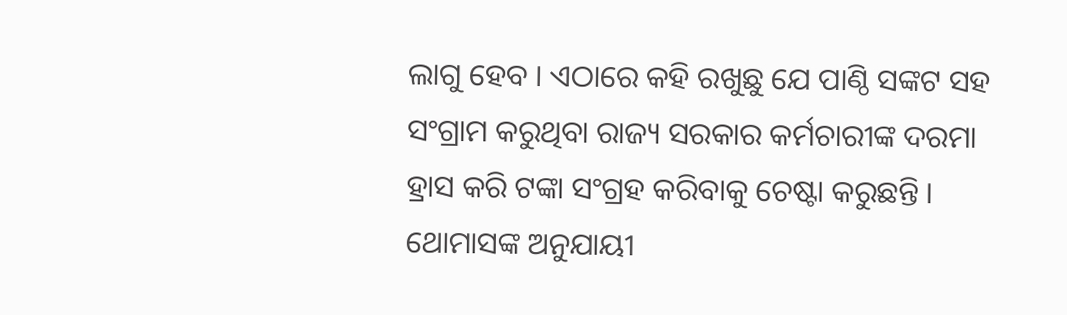ଲାଗୁ ହେବ । ଏଠାରେ କହି ରଖୁଛୁ ଯେ ପାଣ୍ଠି ସଙ୍କଟ ସହ ସଂଗ୍ରାମ କରୁଥିବା ରାଜ୍ୟ ସରକାର କର୍ମଚାରୀଙ୍କ ଦରମା ହ୍ରାସ କରି ଟଙ୍କା ସଂଗ୍ରହ କରିବାକୁ ଚେଷ୍ଟା କରୁଛନ୍ତି । ଥୋମାସଙ୍କ ଅନୁଯାୟୀ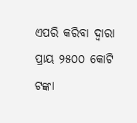ଏପରି କରିବା ଦ୍ୱାରା ପ୍ରାୟ ୨୫୦୦ କୋଟି ଟଙ୍କା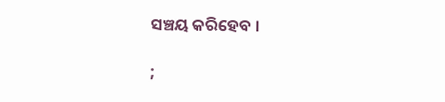ସଞ୍ଚୟ କରିହେବ ।

;